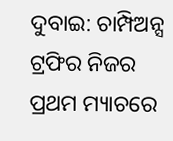ଦୁବାଇ: ଚାମ୍ପିଅନ୍ସ ଟ୍ରଫିର ନିଜର ପ୍ରଥମ ମ୍ୟାଚରେ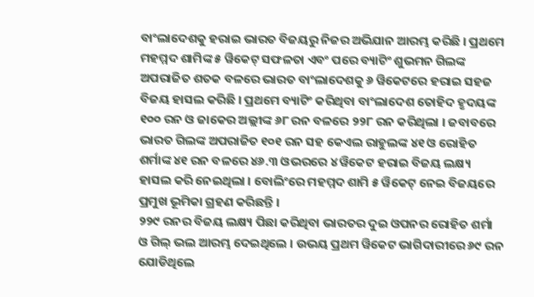ବାଂଲାଦେଶକୁ ହରାଇ ଭାରତ ବିଜୟରୁ ନିଜର ଅଭିଯାନ ଆରମ୍ଭ କରିଛି । ପ୍ରଥମେ ମହମ୍ମଦ ଶାମିଙ୍କ ୫ ୱିକେଟ୍ ସଫଳତା ଏବଂ ପରେ ବ୍ୟାଟିଂ ଶୁଭମନ ଗିଲଙ୍କ ଅପରାଜିତ ଶତକ ବଳରେ ଭାରତ ବାଂଲାଦେଶକୁ ୬ ୱିକେଟରେ ହରାଇ ସହଜ ବିଜୟ ହାସଲ କରିଛି । ପ୍ରଥମେ ବ୍ୟାଟିଂ କରିଥିବା ବାଂଲାଦେଶ ତୋହିଦ ହୃଦୟଙ୍କ ୧୦୦ ରନ ଓ ଜାକେର ଅଲ୍ଲୀଙ୍କ ୬୮ ରନ ବଳରେ ୨୨୮ ରନ କରିଥିଲା । ଜବାବରେ ଭାରତ ଗିଲଙ୍କ ଅପରାଜିତ ୧୦୧ ରନ ସହ କେଏଲ ରାହୁଲଙ୍କ ୪୧ ଓ ରୋହିତ ଶର୍ମାଙ୍କ ୪୧ ରନ ବଳରେ ୪୬.୩ ଓଭରରେ ୪ ୱିକେଟ ହରାଇ ବିଜୟ ଲକ୍ଷ୍ୟ ହାସଲ କରି ନେଇଥିଲା । ବୋଲିଂରେ ମହମ୍ମଦ ଶାମି ୫ ୱିକେଟ୍ ନେଇ ବିଜୟରେ ପ୍ରମୁଖ ଭୂମିକା ଗ୍ରହଣ କରିଛନ୍ତି ।
୨୨୯ ରନର ବିଜୟ ଲକ୍ଷ୍ୟ ପିଛା କରିଥିବା ଭାରତର ଦୁଇ ଓପନର ରୋହିତ ଶର୍ମା ଓ ଗିଲ୍ ଭଲ ଆରମ୍ଭ ଦେଇଥିଲେ । ଉଭୟ ପ୍ରଥମ ୱିକେଟ ଭାଗିଦାରୀରେ ୬୯ ରନ ଯୋଡିଥିଲେ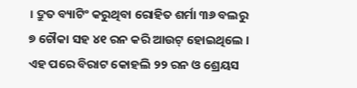। ଦ୍ରୁତ ବ୍ୟାଟିଂ କରୁଥିବା ରୋହିତ ଶର୍ମା ୩୬ ବଲରୁ ୭ ଚୌକା ସହ ୪୧ ରନ କରି ଆଉଟ୍ ହୋଇଥିଲେ । ଏହ ପରେ ବିରାଟ କୋହଲି ୨୨ ରନ ଓ ଶ୍ରେୟସ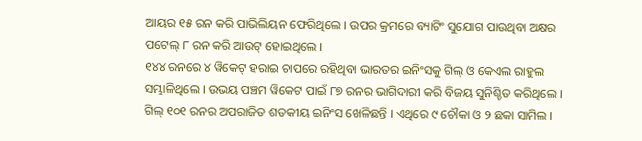ଆୟର ୧୫ ରନ କରି ପାଭିଲିୟନ ଫେରିଥିଲେ । ଉପର କ୍ରମରେ ବ୍ୟାଟିଂ ସୁଯୋଗ ପାଉଥିବା ଅକ୍ଷର ପଟେଲ୍ ୮ ରନ କରି ଆଉଟ୍ ହୋଇଥିଲେ ।
୧୪୪ ରନରେ ୪ ୱିକେଟ୍ ହରାଇ ଚାପରେ ରହିଥିବା ଭାରତର ଇନିଂସକୁ ଗିଲ୍ ଓ କେଏଲ ରାହୁଲ ସମ୍ଭାଳିଥିଲେ । ଉଭୟ ପଞ୍ଚମ ୱିକେଟ ପାଇଁ ୮୭ ରନର ଭାଗିଦାରୀ କରି ବିଜୟ ସୁନିଶ୍ଚିତ କରିଥିଲେ । ଗିଲ୍ ୧୦୧ ରନର ଅପରାଜିତ ଶତକୀୟ ଇନିଂସ ଖେଳିଛନ୍ତି । ଏଥିରେ ୯ ଚୌକା ଓ ୨ ଛକା ସାମିଲ ।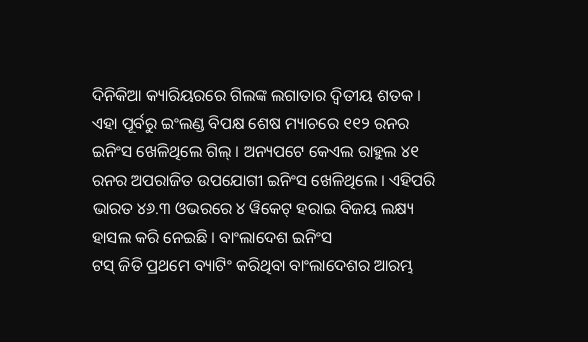ଦିନିକିଆ କ୍ୟାରିୟରରେ ଗିଲଙ୍କ ଲଗାତାର ଦ୍ୱିତୀୟ ଶତକ । ଏହା ପୂର୍ବରୁ ଇଂଲଣ୍ଡ ବିପକ୍ଷ ଶେଷ ମ୍ୟାଚରେ ୧୧୨ ରନର ଇନିଂସ ଖେଳିଥିଲେ ଗିଲ୍ । ଅନ୍ୟପଟେ କେଏଲ ରାହୁଲ ୪୧ ରନର ଅପରାଜିତ ଉପଯୋଗୀ ଇନିଂସ ଖେଳିଥିଲେ । ଏହିପରି ଭାରତ ୪୬.୩ ଓଭରରେ ୪ ୱିକେଟ୍ ହରାଇ ବିଜୟ ଲକ୍ଷ୍ୟ ହାସଲ କରି ନେଇଛି । ବାଂଲାଦେଶ ଇନିଂସ
ଟସ୍ ଜିତି ପ୍ରଥମେ ବ୍ୟାଟିଂ କରିଥିବା ବାଂଲାଦେଶର ଆରମ୍ଭ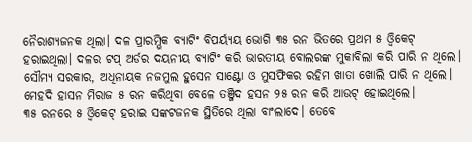ନୈରାଶ୍ୟଜନକ ଥିଲା। ଦଳ ପ୍ରାରମ୍ଭିକ ବ୍ୟାଟିଂ ବିପର୍ୟ୍ୟୟ ଭୋଗି ୩୫ ରନ ଭିତରେ ପ୍ରଥମ ୫ ଓ୍ଵିକେଟ୍ ହରାଇଥିଲା। ଦଳର ଟପ୍ ଅର୍ଡର ଦୟନୀୟ ବ୍ୟାଟିଂ କରି ଭାରତୀୟ ବୋଲରଙ୍କ ମୁକାବିଲା କରି ପାରି ନ ଥିଲେ। ସୌମ୍ୟ ସରକାର, ଅଧିନାୟକ ନଜମୁଲ ହୁସେନ ସାଣ୍ଟୋ ଓ ମୁସଫିକର ରହିମ ଖାତା ଖୋଲି ପାରି ନ ଥିଲେ। ମେହଦି ହାସନ ମିରାଜ ୫ ରନ କରିଥିବା ବେଳେ ତଞ୍ଜିଦ ହସନ ୨୫ ରନ କରି ଆଉଟ୍ ହୋଇଥିଲେ।
୩୫ ରନରେ ୫ ଓ୍ଵିକେଟ୍ ହରାଇ ସଙ୍କଟଜନକ ସ୍ଥିତିରେ ଥିଲା ବାଂଲାଦେ। ତେବେ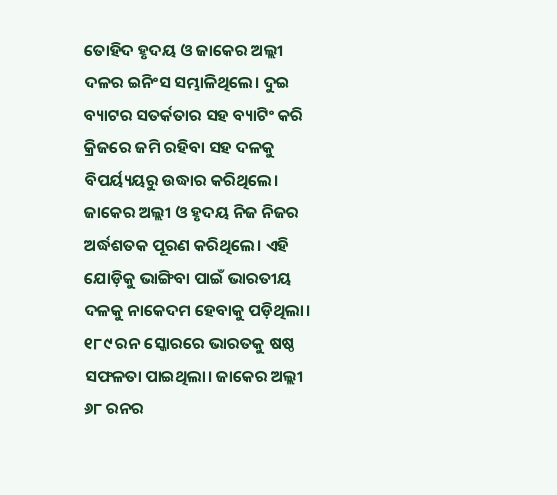ତୋହିଦ ହୃଦୟ ଓ ଜାକେର ଅଲ୍ଲୀ ଦଳର ଇନିଂସ ସମ୍ଭାଳିଥିଲେ। ଦୁଇ ବ୍ୟାଟର ସତର୍କତାର ସହ ବ୍ୟାଟିଂ କରି କ୍ରିଜରେ ଜମି ରହିବା ସହ ଦଳକୁ ବିପର୍ୟ୍ୟୟରୁ ଉଦ୍ଧାର କରିଥିଲେ। ଜାକେର ଅଲ୍ଲୀ ଓ ହୃଦୟ ନିଜ ନିଜର ଅର୍ଦ୍ଧଶତକ ପୂରଣ କରିଥିଲେ। ଏହି ଯୋଡ଼ିକୁ ଭାଙ୍ଗିବା ପାଇଁ ଭାରତୀୟ ଦଳକୁ ନାକେଦମ ହେବାକୁ ପଡ଼ିଥିଲା। ୧୮୯ ରନ ସ୍କୋରରେ ଭାରତକୁ ଷଷ୍ଠ ସଫଳତା ପାଇଥିଲା। ଜାକେର ଅଲ୍ଲୀ ୬୮ ରନର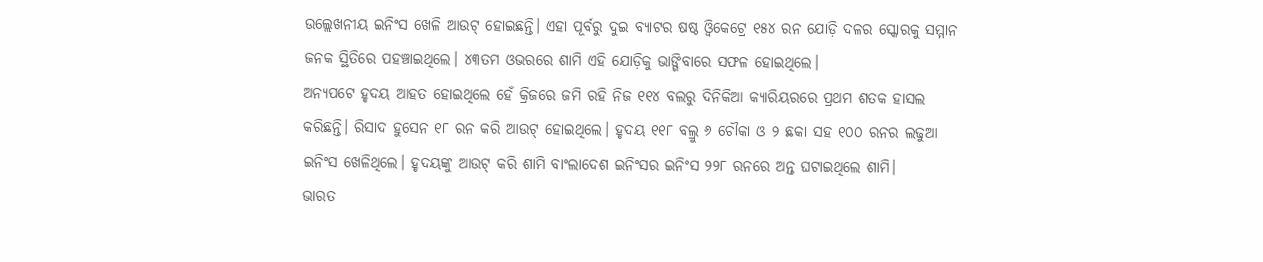ଉଲ୍ଲେଖନୀୟ ଇନିଂସ ଖେଳି ଆଉଟ୍ ହୋଇଛନ୍ତି। ଏହା ପୂର୍ବରୁ ଦୁଇ ବ୍ୟାଟର ଷଷ୍ଠ ଓ୍ଵିକେଟ୍ରେ ୧୫୪ ରନ ଯୋଡ଼ି ଦଳର ସ୍କୋରକୁ ସମ୍ମାନ ଜନକ ସ୍ଥିତିରେ ପହଞ୍ଚାଇଥିଲେ। ୪୩ତମ ଓଭରରେ ଶାମି ଏହି ଯୋଡ଼ିକୁ ଭାଙ୍ଗିବାରେ ସଫଳ ହୋଇଥିଲେ।
ଅନ୍ୟପଟେ ହୃଦୟ ଆହତ ହୋଇଥିଲେ ହେଁ କ୍ରିଜରେ ଜମି ରହି ନିଜ ୧୧୪ ବଲରୁ ଦିନିକିଆ କ୍ୟାରିୟରରେ ପ୍ରଥମ ଶତକ ହାସଲ କରିଛନ୍ତି। ରିସାଦ ହୁସେନ ୧୮ ରନ କରି ଆଉଟ୍ ହୋଇଥିଲେ। ହୃଦୟ ୧୧୮ ବଲ୍ରୁ ୬ ଚୌକା ଓ ୨ ଛକା ସହ ୧୦୦ ରନର ଲଢୁଆ ଇନିଂସ ଖେଳିଥିଲେ। ହୃଦୟଙ୍କୁ ଆଉଟ୍ କରି ଶାମି ବାଂଲାଦେଶ ଇନିଂସର ଇନିଂସ ୨୨୮ ରନରେ ଅନ୍ତ ଘଟାଇଥିଲେ ଶାମି।
ଭାରତ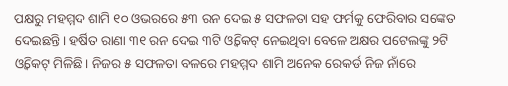ପକ୍ଷରୁ ମହମ୍ମଦ ଶାମି ୧୦ ଓଭରରେ ୫୩ ରନ ଦେଇ ୫ ସଫଳତା ସହ ଫର୍ମକୁ ଫେରିବାର ସଙ୍କେତ ଦେଇଛନ୍ତି। ହର୍ଷିତ ରାଣା ୩୧ ରନ ଦେଇ ୩ଟି ଓ୍ଵିକେଟ୍ ନେଇଥିବା ବେଳେ ଅକ୍ଷର ପଟେଲଙ୍କୁ ୨ଟି ଓ୍ଵିକେଟ୍ ମିଳିଛି। ନିଜର ୫ ସଫଳତା ବଳରେ ମହମ୍ମଦ ଶାମି ଅନେକ ରେକର୍ଡ ନିଜ ନାଁରେ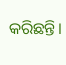କରିଛନ୍ତି।